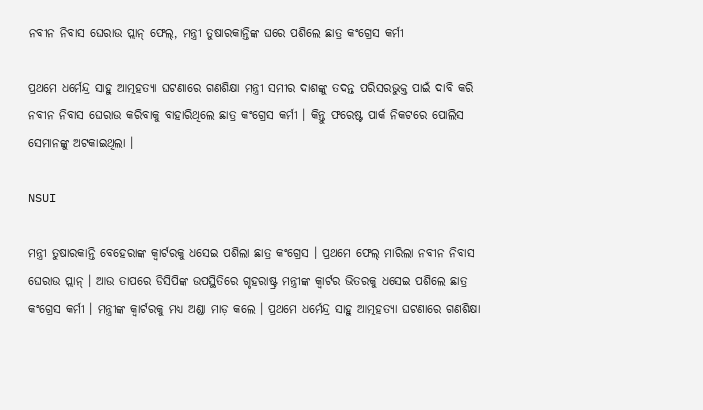ନବୀନ ନିବାସ ଘେରାଉ ପ୍ଲାନ୍‌ ଫେଲ୍‌, ମନ୍ତ୍ରୀ ତୁଷାରକାନ୍ତିଙ୍କ ଘରେ ପଶିଲେ ଛାତ୍ର କଂଗ୍ରେସ କର୍ମୀ

ପ୍ରଥମେ ଧର୍ମେନ୍ଦ୍ର ସାହୁ ଆତ୍ମହତ୍ୟା ଘଟଣାରେ ଗଣଶିକ୍ଷା ମନ୍ତ୍ରୀ ସମୀର ଦାଶଙ୍କୁ ତଦନ୍ତ ପରିସରଭୁକ୍ତ ପାଇଁ ଦାବି କରି ନବୀନ ନିବାସ ଘେରାଉ କରିବାକୁ ବାହାରିଥିଲେ ଛାତ୍ର କଂଗ୍ରେସ କର୍ମୀ । କିନ୍ତୁ ଫରେଷ୍ଟ ପାର୍କ ନିକଟରେ ପୋଲିସ ସେମାନଙ୍କୁ ଅଟକାଇଥିଲା ।

NSUI

ମନ୍ତ୍ରୀ ତୁଷାରକାନ୍ତି ବେହେରାଙ୍କ କ୍ୱାର୍ଟରକୁ ଧସେଇ ପଶିଲା ଛାତ୍ର କଂଗ୍ରେସ । ପ୍ରଥମେ ଫେଲ୍‌ ମାରିଲା ନବୀନ ନିବାସ ଘେରାଉ ପ୍ଲାନ୍‌ । ଆଉ ତାପରେ ଡିସିପିଙ୍କ ଉପସ୍ଥିତିରେ ଗୃହରାଷ୍ଟ୍ର ମନ୍ତ୍ରୀଙ୍କ କ୍ୱାର୍ଟର ଭିତରକୁ ଧସେଇ ପଶିଲେ ଛାତ୍ର କଂଗ୍ରେସ କର୍ମୀ । ମନ୍ତ୍ରୀଙ୍କ କ୍ୱାର୍ଟରକୁ ମଧ୍ୟ ଅଣ୍ଡା ମାଡ଼ କଲେ । ପ୍ରଥମେ ଧର୍ମେନ୍ଦ୍ର ସାହୁ ଆତ୍ମହତ୍ୟା ଘଟଣାରେ ଗଣଶିକ୍ଷା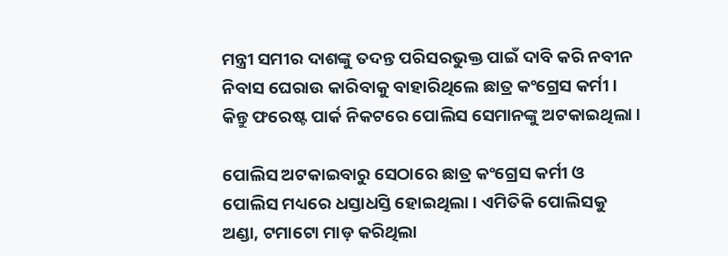ମନ୍ତ୍ରୀ ସମୀର ଦାଶଙ୍କୁ ତଦନ୍ତ ପରିସରଭୁକ୍ତ ପାଇଁ ଦାବି କରି ନବୀନ ନିବାସ ଘେରାଉ କାରିବାକୁ ବାହାରିଥିଲେ ଛାତ୍ର କଂଗ୍ରେସ କର୍ମୀ । କିନ୍ତୁ ଫରେଷ୍ଟ ପାର୍କ ନିକଟରେ ପୋଲିସ ସେମାନଙ୍କୁ ଅଟକାଇଥିଲା ।

ପୋଲିସ ଅଟକାଇବାରୁ ସେଠାରେ ଛାତ୍ର କଂଗ୍ରେସ କର୍ମୀ ଓ ପୋଲିସ ମଧ୍ୟରେ ଧସ୍ତାଧସ୍ତି ହୋଇଥିଲା । ଏମିତିକି ପୋଲିସକୁ ଅଣ୍ଡା, ଟମାଟୋ ମାଡ଼ କରିଥିଲା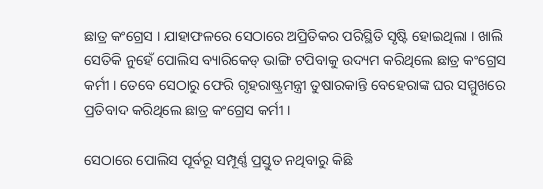ଛାତ୍ର କଂଗ୍ରେସ । ଯାହାଫଳରେ ସେଠାରେ ଅପ୍ରିତିକର ପରିସ୍ଥିତି ସୃଷ୍ଟି ହୋଇଥିଲା । ଖାଲି ସେତିକି ନୁହେଁ ପୋଲିସ ବ୍ୟାରିକେଡ୍‌ ଭାଙ୍ଗି ଟପିବାକୁ ଉଦ୍ୟମ କରିଥିଲେ ଛାତ୍ର କଂଗ୍ରେସ କର୍ମୀ । ତେବେ ସେଠାରୁ ଫେରି ଗୃହରାଷ୍ଟ୍ରମନ୍ତ୍ରୀ ତୁଷାରକାନ୍ତି ବେହେରାଙ୍କ ଘର ସମ୍ମୁଖରେ ପ୍ରତିବାଦ କରିଥିଲେ ଛାତ୍ର କଂଗ୍ରେସ କର୍ମୀ ।

ସେଠାରେ ପୋଲିସ ପୂର୍ବରୂ ସମ୍ପୂର୍ଣ୍ଣ ପ୍ରସ୍ତୁତ ନଥିବାରୁ କିଛି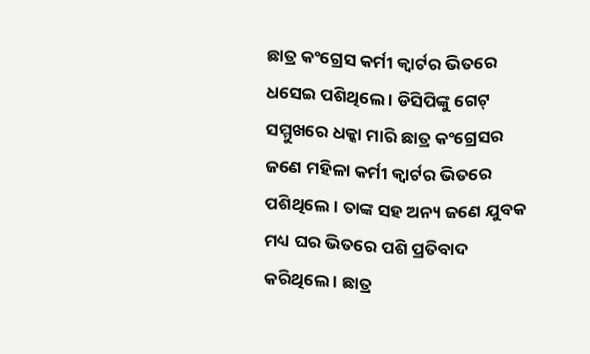ଛାତ୍ର କଂଗ୍ରେସ କର୍ମୀ କ୍ୱାର୍ଟର ଭିତରେ ଧସେଇ ପଶିଥିଲେ । ଡିସିପିଙ୍କୁ ଗେଟ୍‌ ସମ୍ମୁଖରେ ଧକ୍କା ମାରି ଛାତ୍ର କଂଗ୍ରେସର ଜଣେ ମହିଳା କର୍ମୀ କ୍ୱାର୍ଟର ଭିତରେ ପଶିଥିଲେ । ତାଙ୍କ ସହ ଅନ୍ୟ ଜଣେ ଯୁବକ ମଧ୍ୟ ଘର ଭିତରେ ପଶି ପ୍ରତିବାଦ କରିଥିଲେ । ଛାତ୍ର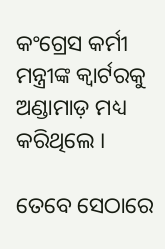କଂଗ୍ରେସ କର୍ମୀ ମନ୍ତ୍ରୀଙ୍କ କ୍ୱାର୍ଟରକୁ ଅଣ୍ଡାମାଡ଼ ମଧ୍ୟ କରିଥିଲେ ।

ତେବେ ସେଠାରେ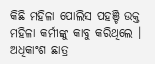କିଛି ମହିଳା ପୋଲିସ ପହଞ୍ଚି ଉକ୍ତ ମହିଳା କର୍ମୀଙ୍କୁ କାବୁ କରିଥିଲେ । ଅଧିକାଂଶ ଛାତ୍ର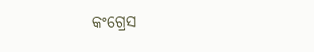କଂଗ୍ରେସ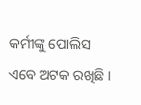କର୍ମୀଙ୍କୁ ପୋଲିସ ଏବେ ଅଟକ ରଖିଛି ।